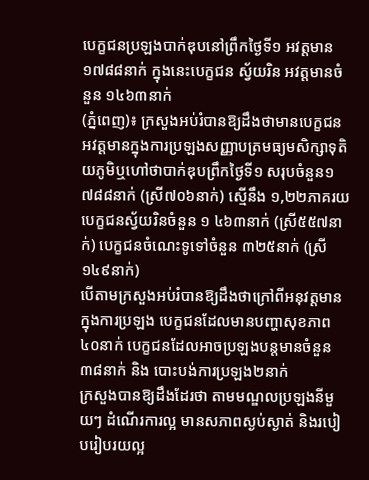បេក្ខជនប្រឡងបាក់ឌុបនៅព្រឹកថ្ងៃទី១ អវត្តមាន ១៧៨៨នាក់ ក្នុងនេះបេក្ខជន ស្វ័យរិន អវត្តមានចំនួន ១៤៦៣នាក់
(ភ្នំពេញ)៖ ក្រសួងអប់រំបានឱ្យដឹងថាមានបេក្ខជនអវត្តមានក្នុងការប្រឡងសញ្ញាបត្រមធ្យមសិក្សាទុតិយភូមិឬហៅថាបាក់ឌុបព្រឹកថ្ងៃទី១ សរុបចំនួន១ ៧៨៨នាក់ (ស្រី៧០៦នាក់) ស្មើនឹង ១,២២ភាគរយ បេក្ខជនស្វ័យរិនចំនួន ១ ៤៦៣នាក់ (ស្រី៥៥៧នាក់) បេក្ខជនចំណេះទូទៅចំនួន ៣២៥នាក់ (ស្រី១៤៩នាក់)
បើតាមក្រសួងអប់រំបានឱ្យដឹងថាក្រៅពីអនុវត្តមានក្នុងការប្រឡង បេក្ខជនដែលមានបញ្ហាសុខភាព៤០នាក់ បេក្ខជនដែលអាចប្រឡងបន្តមានចំនួន៣៨នាក់ និង បោះបង់ការប្រឡង២នាក់
ក្រសួងបានឱ្យដឹងដែរថា តាមមណ្ឌលប្រឡងនីមួយៗ ដំណើរការល្អ មានសភាពស្ងប់ស្ងាត់ និងរបៀបរៀបរយល្អ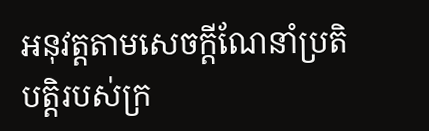អនុវត្តតាមសេចក្ដីណែនាំប្រតិបត្តិរបស់ក្រ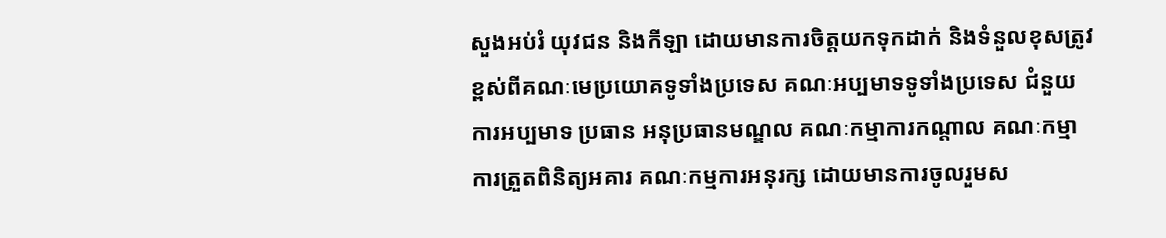សួងអប់រំ យុវជន និងកីឡា ដោយមានការចិត្តយកទុកដាក់ និងទំនួលខុសត្រូវខ្ពស់ពីគណៈមេប្រយោគទូទាំងប្រទេស គណៈអប្បមាទទូទាំងប្រទេស ជំនួយការអប្បមាទ ប្រធាន អនុប្រធានមណ្ឌល គណៈកម្មាការកណ្ដាល គណៈកម្មាការត្រួតពិនិត្យអគារ គណៈកម្មការអនុរក្ស ដោយមានការចូលរួមស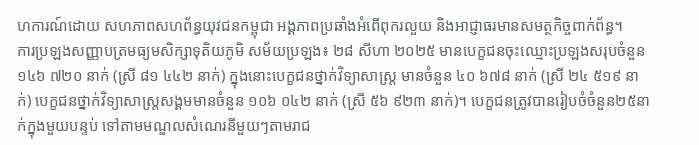ហការណ៍ដោយ សហភាពសហព័ន្ធយុវជនកម្ពុជា អង្គភាពប្រឆាំងអំពើពុករលួយ និងអាជ្ញាធរមានសមត្ថកិច្ចពាក់ព័ន្ធ។
ការប្រឡងសញ្ញាបត្រមធ្យមសិក្សាទុតិយភូមិ សម័យប្រឡង៖ ២៨ សីហា ២០២៥ មានបេក្ខជនចុះឈ្មោះប្រឡងសរុបចំនួន ១៤៦ ៧២០ នាក់ (ស្រី ៨១ ៤៤២ នាក់) ក្នុងនោះបេក្ខជនថ្នាក់វិទ្យាសាស្ត្រ មានចំនួន ៤០ ៦៧៨ នាក់ (ស្រី ២៤ ៥១៩ នាក់) បេក្ខជនថ្នាក់វិទ្យាសាស្ត្រសង្គមមានចំនួន ១០៦ ០៤២ នាក់ (ស្រី ៥៦ ៩២៣ នាក់)។ បេក្ខជនត្រូវបានរៀបចំចំនួន២៥នាក់ក្នុងមួយបន្ទប់ ទៅតាមមណ្ឌលសំណេរនីមួយៗតាមរាជ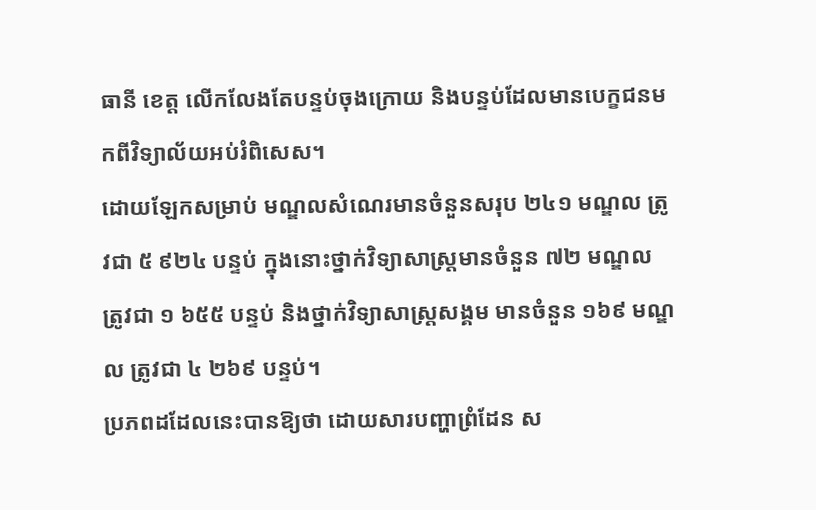ធានី ខេត្ត លើកលែងតែបន្ទប់ចុងក្រោយ និងបន្ទប់ដែលមានបេក្ខជនមកពីវិទ្យាល័យអប់រំពិសេស។
ដោយឡែកសម្រាប់ មណ្ឌលសំណេរមានចំនួនសរុប ២៤១ មណ្ឌល ត្រូវជា ៥ ៩២៤ បន្ទប់ ក្នុងនោះថ្នាក់វិទ្យាសាស្ត្រមានចំនួន ៧២ មណ្ឌល ត្រូវជា ១ ៦៥៥ បន្ទប់ និងថ្នាក់វិទ្យាសាស្ត្រសង្គម មានចំនួន ១៦៩ មណ្ឌល ត្រូវជា ៤ ២៦៩ បន្ទប់។
ប្រភពដដែលនេះបានឱ្យថា ដោយសារបញ្ហាព្រំដែន ស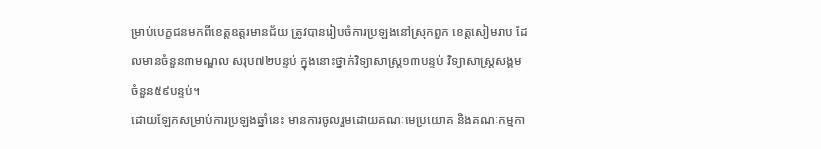ម្រាប់បេក្ខជនមកពីខេត្តឧត្ដរមានជ័យ ត្រូវបានរៀបចំការប្រឡងនៅស្រុកពួក ខេត្តសៀមរាប ដែលមានចំនួន៣មណ្ឌល សរុប៧២បន្ទប់ ក្នុងនោះថ្នាក់វិទ្យាសាស្ត្រ១៣បន្ទប់ វិទ្យាសាស្ត្រសង្គមចំនួន៥៩បន្ទប់។
ដោយឡែកសម្រាប់ការប្រឡងឆ្នាំនេះ មានការចូលរួមដោយគណៈមេប្រយោគ និងគណៈកម្មកា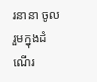រនានា ចូលរួមក្នុងដំណើរ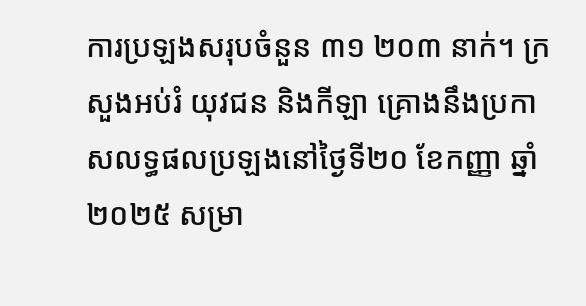ការប្រឡងសរុបចំនួន ៣១ ២០៣ នាក់។ ក្រសួងអប់រំ យុវជន និងកីឡា គ្រោងនឹងប្រកាសលទ្ធផលប្រឡងនៅថ្ងៃទី២០ ខែកញ្ញា ឆ្នាំ២០២៥ សម្រា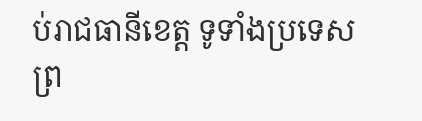ប់រាជធានីខេត្ត ទូទាំងប្រទេស ព្រ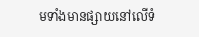មទាំងមានផ្សាយនៅលើទំ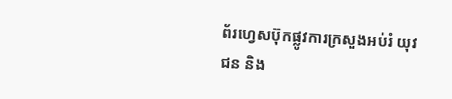ព័រហ្វេសប៊ុកផ្លូវការក្រសួងអប់រំ យុវជន និង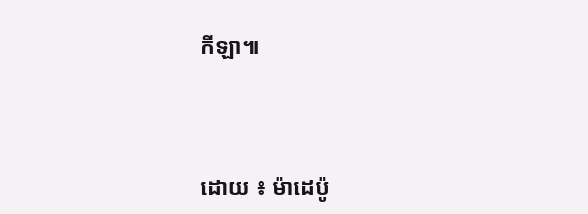កីឡា៕




ដោយ ៖ ម៉ាដេប៉ូ